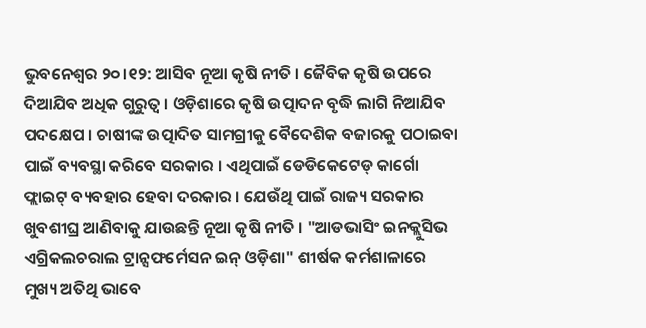ଭୁବନେଶ୍ବର ୨୦।୧୨: ଆସିବ ନୂଆ କୃଷି ନୀତି । ଜୈବିକ କୃଷି ଉପରେ ଦିଆଯିବ ଅଧିକ ଗୁରୁତ୍ଵ । ଓଡ଼ିଶାରେ କୃଷି ଉତ୍ପାଦନ ବୃଦ୍ଧି ଲାଗି ନିଆଯିବ ପଦକ୍ଷେପ । ଚାଷୀଙ୍କ ଉତ୍ପାଦିତ ସାମଗ୍ରୀକୁ ବୈଦେଶିକ ବଜାରକୁ ପଠାଇବା ପାଇଁ ବ୍ୟବସ୍ଥା କରିବେ ସରକାର । ଏଥିପାଇଁ ଡେଡିକେଟେଡ୍ କାର୍ଗୋ ଫ୍ଲାଇଟ୍ ବ୍ୟବହାର ହେବା ଦରକାର । ଯେଉଁଥି ପାଇଁ ରାଜ୍ୟ ସରକାର ଖୁବଶୀଘ୍ର ଆଣିବାକୁ ଯାଉଛନ୍ତି ନୂଆ କୃଷି ନୀତି । "ଆଡଭାସିଂ ଇନକ୍ଲୁସିଭ ଏଗ୍ରିକଲଚରାଲ ଟ୍ରାନ୍ସଫର୍ମେସନ ଇନ୍ ଓଡ଼ିଶା" ଶୀର୍ଷକ କର୍ମଶାଳାରେ ମୁଖ୍ୟ ଅତିଥି ଭାବେ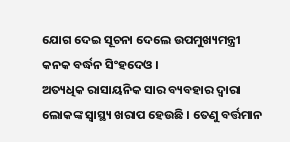ଯୋଗ ଦେଇ ସୂଚନା ଦେଲେ ଉପମୁଖ୍ୟମନ୍ତ୍ରୀ କନକ ବର୍ଦ୍ଧନ ସିଂହଦେଓ ।
ଅତ୍ୟଧିକ ରାସାୟନିକ ସାର ବ୍ୟବହାର ଦ୍ଵାରା ଲୋକଙ୍କ ସ୍ବାସ୍ଥ୍ୟ ଖରାପ ହେଉଛି । ତେଣୁ ବର୍ତ୍ତମାନ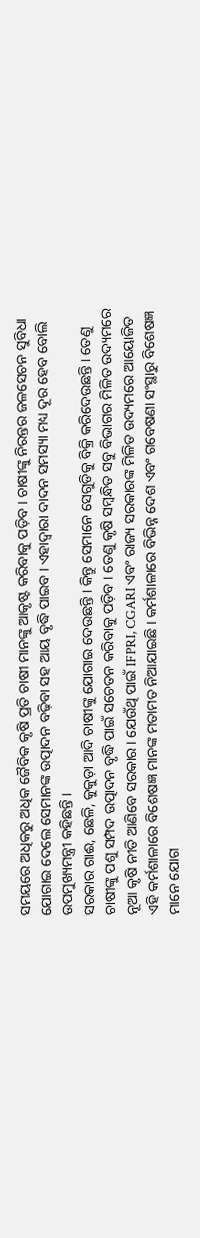ସମୟରେ ଅଧିକରୁ ଅଧିକ ଜୈବିକ କୃଷି ପ୍ରତି ଚାଷୀ ମାନଙ୍କୁ ଆକୃଷ୍ଟ କରିବାକୁ ପଡ଼ିବ । ଚାଷୀଙ୍କୁ ନିରନ୍ତର ଜଳସେଚନ ସୁବିଧା ଯୋଗାଇ ଦେଲେ ସେମାନଙ୍କ ଉତ୍ପାଦନ ବଢ଼ିବା ସହ ଆୟ ବୃଦ୍ଧି ପାଇବ । ଏହାଦ୍ବାରା ଦାଦନ ସମସ୍ୟା ମଧ୍ୟ ଦୂର ହେବ ବୋଲି ଉପମୁଖ୍ୟମନ୍ତ୍ରୀ କହିଛନ୍ତି ।
ସରକାର ଗାଈ, ଛେଳି, କୁକୁଡ଼ା ଆଦି ଚାଷୀଙ୍କୁ ଯୋଗାଇ ଦେଉଛନ୍ତି । କିନ୍ତୁ ସେମାନେ ସେଗୁଡିକୁ ବିକ୍ରି କରିଦେଉଛନ୍ତି । ତେଣୁ ଚାଷୀଙ୍କୁ ପଶୁ ସମ୍ପଦ ଉତ୍ପାଦନ ବୃଦ୍ଧି ପାଇଁ ସଚେତନ କରିବାକୁ ପଡ଼ିବ । ତେଣୁ କୃଷି ସମ୍ବନ୍ଧିତ ସବୁ ବିଭାଗର ମିଳିତ ଉଦ୍ୟମରେ ନୂଆ କୃଷି ନୀତି ଆଣିବେ ସରକାର । ଯେଉଁଥି ପାଇଁ IFPRI, CGARI ଏବଂ ରାଜ୍ୟ ସରକାରଙ୍କ ମିଳିତ ଉଦ୍ୟମରେ ଆୟୋଜିତ ଏହି କର୍ମଶାଳାରେ ବିଶେଷଜ୍ଞ ମାନଙ୍କ ମତାମତ ନିଆଯାଇଛି । କର୍ମଶାଳାରେ ବିଭିନ୍ନ ଦେଶ ଏବଂ ଗବେଷଣା ସଂସ୍ଥାରୁ ବିଶେଷଜ୍ଞ ମାନେ ଯୋଗ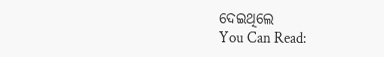ଦେଇଥିଲେ
You Can Read: